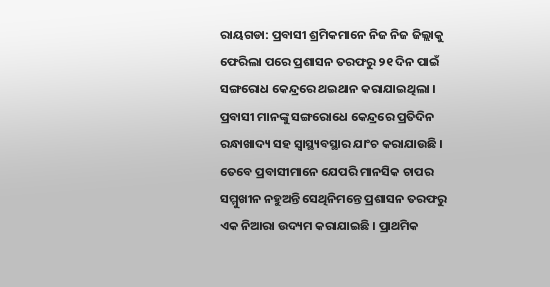ରାୟଗଡା: ପ୍ରବାସୀ ଶ୍ରମିକମାନେ ନିଜ ନିଜ ଜିଲ୍ଲାକୁ ଫେରିଲା ପରେ ପ୍ରଶାସନ ତରଫରୁ ୨୧ ଦିନ ପାଇଁ ସଙ୍ଗରୋଧ କେନ୍ଦ୍ରରେ ଥଇଥାନ କରାଯାଇଥିଲା । ପ୍ରବାସୀ ମାନଙ୍କୁ ସଙ୍ଗରୋଧେ କେନ୍ଦ୍ରରେ ପ୍ରତିଦିନ ରନ୍ଧାଖାଦ୍ୟ ସହ ସ୍ୱାସ୍ଥ୍ୟବସ୍ଥାର ଯାଂଚ କରାଯାଉଛି । ତେବେ ପ୍ରବାସୀମାନେ ଯେପରି ମାନସିକ ଚାପର ସମ୍ମୁଖୀନ ନହୁଅନ୍ତି ସେଥିନିମନ୍ତେ ପ୍ରଶାସନ ତରଫରୁ ଏକ ନିଆରା ଉଦ୍ୟମ କରାଯାଇଛି । ପ୍ରାଥମିକ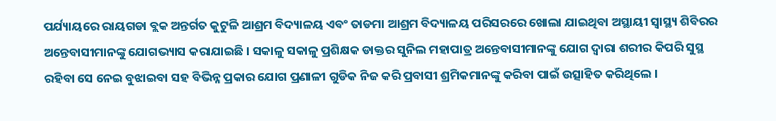ପର୍ଯ୍ୟାୟରେ ରାୟଗଡା ବ୍ଲକ ଅନ୍ତର୍ଗତ କୁଟୁଳି ଆଶ୍ରମ ବିଦ୍ୟାଳୟ ଏବଂ ତାଡମା ଆଶ୍ରମ ବିଦ୍ୟାଳୟ ପରିସରରେ ଖୋଲା ଯାଇଥିବା ଅସ୍ଥାୟୀ ସ୍ୱାସ୍ଥ୍ୟ ଶିବିରର ଅନ୍ତେବାସୀମାନଙ୍କୁ ଯୋଗଭ୍ୟାସ କରାଯାଇଛି । ସକାଳୁ ସକାଳୁ ପ୍ରଶିକ୍ଷକ ଡାକ୍ତର ସୁନିଲ ମହାପାତ୍ର ଅନ୍ତେବାସୀମାନଙ୍କୁ ଯୋଗ ଦ୍ୱାରା ଶରୀର କିପରି ସୁସ୍ଥ ରହିବା ସେ ନେଇ ବୁଝାଇବା ସହ ବିଭିନ୍ନ ପ୍ରକାର ଯୋଗ ପ୍ରଣାଳୀ ଗୁଡିକ ନିଜ କରି ପ୍ରବାସୀ ଶ୍ରମିକମାନଙ୍କୁ କରିବା ପାଇଁ ଉତ୍ସାହିତ କରିଥିଲେ ।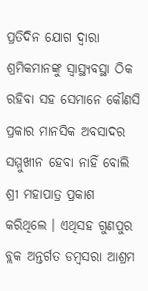ପ୍ରତିଦିନ ଯୋଗ ଦ୍ୱାରା ଶ୍ରମିକମାନଙ୍କୁ ସ୍ୱାସ୍ଥ୍ୟବସ୍ଥା ଠିକ ରହିବା ସହ ସେମାନେ କୌଣସି ପ୍ରକାର ମାନସିକ ଅବସାଦର ସମ୍ମୁଖୀନ ହେବା ନାହିଁ ବୋଲି ଶ୍ରୀ ମହାପାତ୍ର ପ୍ରକାଶ କରିଥିଲେ । ଏଥିସହ ଗୁଣପୁର ବ୍ଲକ ଅନ୍ତର୍ଗତ ଡମ୍ବସରା ଆଶ୍ରମ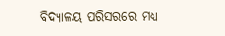ବିଦ୍ୟାଳୟ ପରିସରରେ ମଧ୍ୟ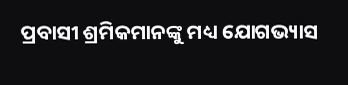ପ୍ରବାସୀ ଶ୍ରମିକମାନଙ୍କୁ ମଧ୍ୟ ଯୋଗଭ୍ୟାସ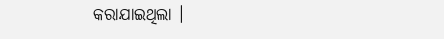କରାଯାଇଥିଲା ।